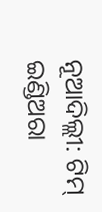ନୂଆଦିଲ୍ଲୀ: ଟିମ୍ ଇଣ୍ଡିଅରା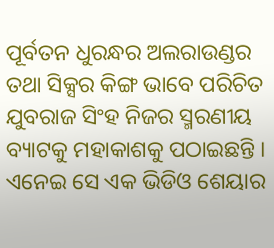ପୂର୍ବତନ ଧୁରନ୍ଧର ଅଲରାଉଣ୍ଡର ତଥା ସିକ୍ସର କିଙ୍ଗ ଭାବେ ପରିଚିତ ଯୁବରାଜ ସିଂହ ନିଜର ସ୍ମରଣୀୟ ବ୍ୟାଟକୁ ମହାକାଶକୁ ପଠାଇଛନ୍ତି । ଏନେଇ ସେ ଏକ ଭିଡିଓ ଶେୟାର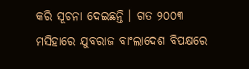କରି ସୂଚନା ଦେଇଛନ୍ତି । ଗତ ୨୦୦୩ ମସିହାରେ ଯୁବରାଜ ବାଂଲାଦେଶ ବିପକ୍ଷରେ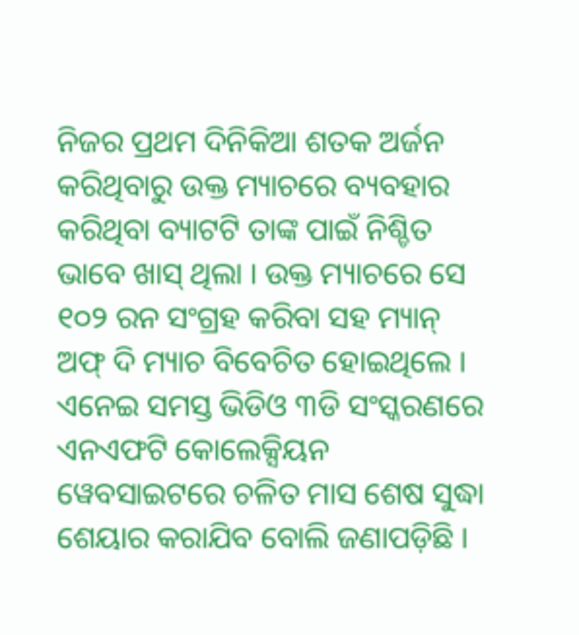ନିଜର ପ୍ରଥମ ଦିନିକିଆ ଶତକ ଅର୍ଜନ କରିଥିବାରୁ ଉକ୍ତ ମ୍ୟାଚରେ ବ୍ୟବହାର କରିଥିବା ବ୍ୟାଟଟି ତାଙ୍କ ପାଇଁ ନିଶ୍ଚିତ ଭାବେ ଖାସ୍ ଥିଲା । ଉକ୍ତ ମ୍ୟାଚରେ ସେ ୧୦୨ ରନ ସଂଗ୍ରହ କରିବା ସହ ମ୍ୟାନ୍ ଅଫ୍ ଦି ମ୍ୟାଚ ବିବେଚିତ ହୋଇଥିଲେ । ଏନେଇ ସମସ୍ତ ଭିଡିଓ ୩ଡି ସଂସ୍କରଣରେ ଏନଏଫଟି କୋଲେକ୍ସିୟନ ୱେବସାଇଟରେ ଚଳିତ ମାସ ଶେଷ ସୁଦ୍ଧା ଶେୟାର କରାଯିବ ବୋଲି ଜଣାପଡ଼ିଛି ।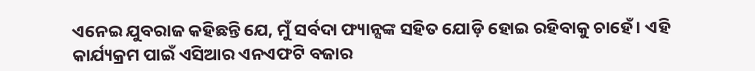ଏନେଇ ଯୁବରାଜ କହିଛନ୍ତି ଯେ, ମୁଁ ସର୍ବଦା ଫ୍ୟାନ୍ସଙ୍କ ସହିତ ଯୋଡ଼ି ହୋଇ ରହିବାକୁ ଚାହେଁ । ଏହି କାର୍ଯ୍ୟକ୍ରମ ପାଇଁ ଏସିଆର ଏନଏଫଟି ବଜାର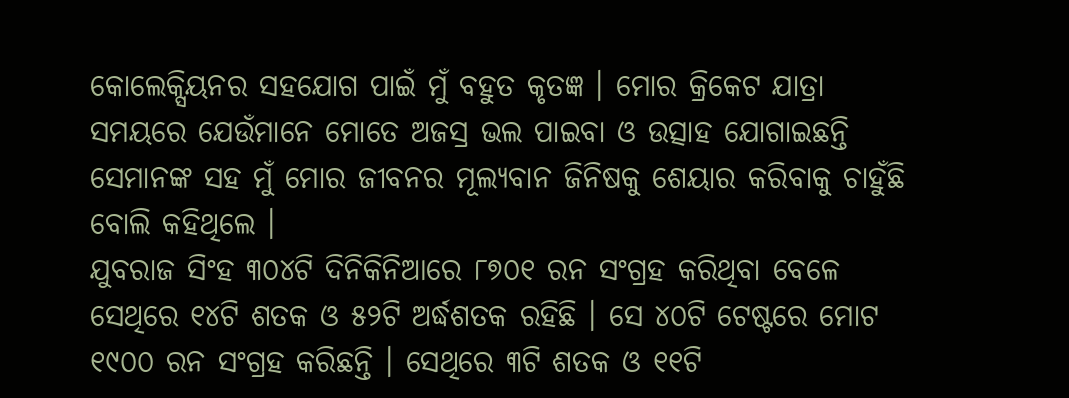କୋଲେକ୍ସିୟନର ସହଯୋଗ ପାଇଁ ମୁଁ ବହୁତ କୃତଜ୍ଞ । ମୋର କ୍ରିକେଟ ଯାତ୍ରା ସମୟରେ ଯେଉଁମାନେ ମୋତେ ଅଜସ୍ର ଭଲ ପାଇବା ଓ ଉତ୍ସାହ ଯୋଗାଇଛନ୍ତି ସେମାନଙ୍କ ସହ ମୁଁ ମୋର ଜୀବନର ମୂଲ୍ୟବାନ ଜିନିଷକୁ ଶେୟାର କରିବାକୁ ଚାହୁଁଛି ବୋଲି କହିଥିଲେ ।
ଯୁବରାଜ ସିଂହ ୩୦୪ଟି ଦିନିକିନିଆରେ ୮୭୦୧ ରନ ସଂଗ୍ରହ କରିଥିବା ବେଳେ ସେଥିରେ ୧୪ଟି ଶତକ ଓ ୫୨ଟି ଅର୍ଦ୍ଧଶତକ ରହିଛି । ସେ ୪୦ଟି ଟେଷ୍ଟରେ ମୋଟ ୧୯୦୦ ରନ ସଂଗ୍ରହ କରିଛନ୍ତି । ସେଥିରେ ୩ଟି ଶତକ ଓ ୧୧ଟି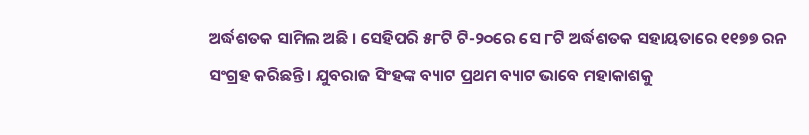ଅର୍ଦ୍ଧଶତକ ସାମିଲ ଅଛି । ସେହିପରି ୫୮ଟି ଟି-୨୦ରେ ସେ ୮ଟି ଅର୍ଦ୍ଧଶତକ ସହାୟତାରେ ୧୧୭୭ ରନ ସଂଗ୍ରହ କରିଛନ୍ତି । ଯୁବରାଜ ସିଂହଙ୍କ ବ୍ୟାଟ ପ୍ରଥମ ବ୍ୟାଟ ଭାବେ ମହାକାଶକୁ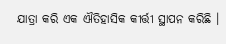ଯାତ୍ରା କରି ଏକ ଐତିହାସିକ କୀର୍ତ୍ତୀ ସ୍ଥାପନ କରିଛି ।